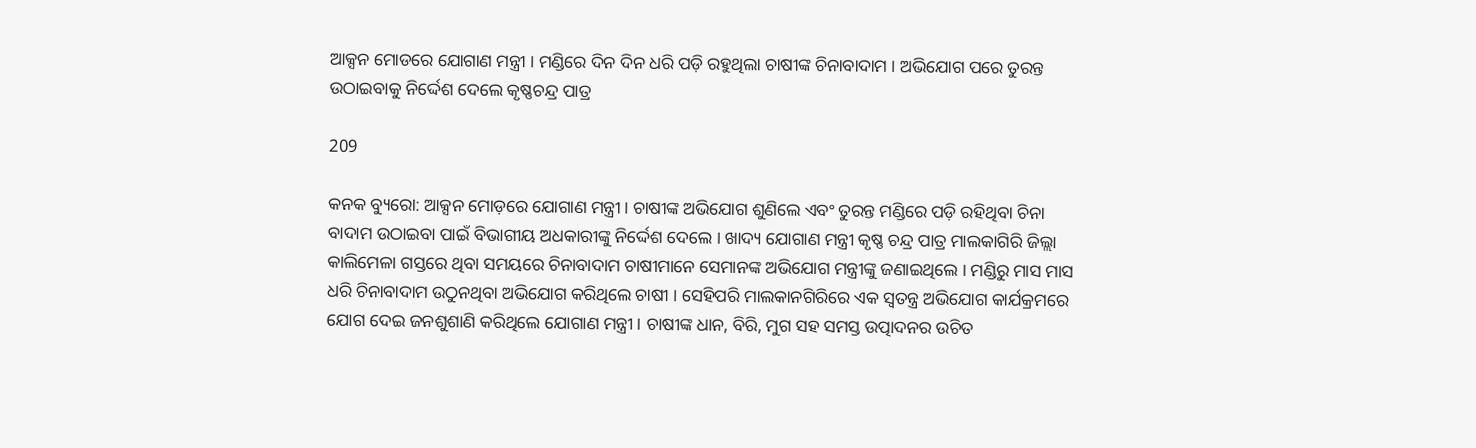ଆକ୍ସନ ମୋଡରେ ଯୋଗାଣ ମନ୍ତ୍ରୀ । ମଣ୍ଡିରେ ଦିନ ଦିନ ଧରି ପଡ଼ି ରହୁଥିଲା ଚାଷୀଙ୍କ ଚିନାବାଦାମ । ଅଭିଯୋଗ ପରେ ତୁରନ୍ତ ଉଠାଇବାକୁ ନିର୍ଦ୍ଦେଶ ଦେଲେ କୃଷ୍ଣଚନ୍ଦ୍ର ପାତ୍ର

209

କନକ ବ୍ୟୁରୋ: ଆକ୍ସନ ମୋଡ଼ରେ ଯୋଗାଣ ମନ୍ତ୍ରୀ । ଚାଷୀଙ୍କ ଅଭିଯୋଗ ଶୁଣିଲେ ଏବଂ ତୁରନ୍ତ ମଣ୍ଡିରେ ପଡ଼ି ରହିଥିବା ଚିନା ବାଦାମ ଉଠାଇବା ପାଇଁ ବିଭାଗୀୟ ଅଧକାରୀଙ୍କୁ ନିର୍ଦ୍ଦେଶ ଦେଲେ । ଖାଦ୍ୟ ଯୋଗାଣ ମନ୍ତ୍ରୀ କୃଷ୍ଣ ଚନ୍ଦ୍ର ପାତ୍ର ମାଲକାଗିରି ଜିଲ୍ଲା କାଲିମେଳା ଗସ୍ତରେ ଥିବା ସମୟରେ ଚିନାବାଦାମ ଚାଷୀମାନେ ସେମାନଙ୍କ ଅଭିଯୋଗ ମନ୍ତ୍ରୀଙ୍କୁ ଜଣାଇଥିଲେ । ମଣ୍ଡିରୁ ମାସ ମାସ ଧରି ଚିନାବାଦାମ ଉଠୁନଥିବା ଅଭିଯୋଗ କରିଥିଲେ ଚାଷୀ । ସେହିପରି ମାଲକାନଗିରିରେ ଏକ ସ୍ୱତନ୍ତ୍ର ଅଭିଯୋଗ କାର୍ଯକ୍ରମରେ ଯୋଗ ଦେଇ ଜନଶୁଶାଣି କରିଥିଲେ ଯୋଗାଣ ମନ୍ତ୍ରୀ । ଚାଷୀଙ୍କ ଧାନ, ବିରି, ମୁଗ ସହ ସମସ୍ତ ଉତ୍ପାଦନର ଉଚିତ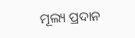ମୂଲ୍ୟ ପ୍ରଦାନ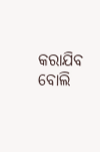କରାଯିବ ବୋଲି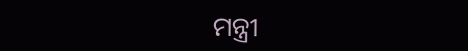ମନ୍ତ୍ରୀ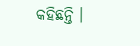କହିଛନ୍ତି ।